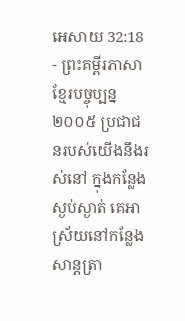អេសាយ 32:18 - ព្រះគម្ពីរភាសាខ្មែរបច្ចុប្បន្ន ២០០៥ ប្រជាជនរបស់យើងនឹងរស់នៅ ក្នុងកន្លែងស្ងប់ស្ងាត់ គេអាស្រ័យនៅកន្លែងសាន្តត្រា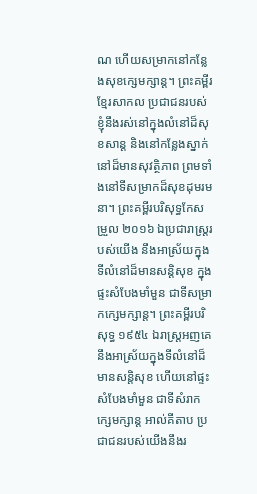ណ ហើយសម្រាកនៅកន្លែងសុខក្សេមក្សាន្ត។ ព្រះគម្ពីរខ្មែរសាកល ប្រជាជនរបស់ខ្ញុំនឹងរស់នៅក្នុងលំនៅដ៏សុខសាន្ត និងនៅកន្លែងស្នាក់នៅដ៏មានសុវត្ថិភាព ព្រមទាំងនៅទីសម្រាកដ៏សុខដុមរមនា។ ព្រះគម្ពីរបរិសុទ្ធកែសម្រួល ២០១៦ ឯប្រជារាស្ត្ររបស់យើង នឹងអាស្រ័យក្នុងទីលំនៅដ៏មានសន្តិសុខ ក្នុងផ្ទះសំបែងមាំមួន ជាទីសម្រាកក្សេមក្សាន្ត។ ព្រះគម្ពីរបរិសុទ្ធ ១៩៥៤ ឯរាស្ត្រអញគេនឹងអាស្រ័យក្នុងទីលំនៅដ៏មានសន្តិសុខ ហើយនៅផ្ទះសំបែងមាំមួន ជាទីសំរាកក្សេមក្សាន្ត អាល់គីតាប ប្រជាជនរបស់យើងនឹងរ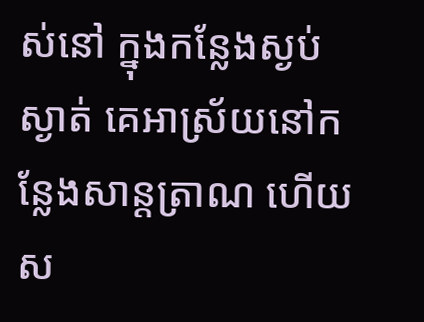ស់នៅ ក្នុងកន្លែងស្ងប់ស្ងាត់ គេអាស្រ័យនៅកន្លែងសាន្តត្រាណ ហើយស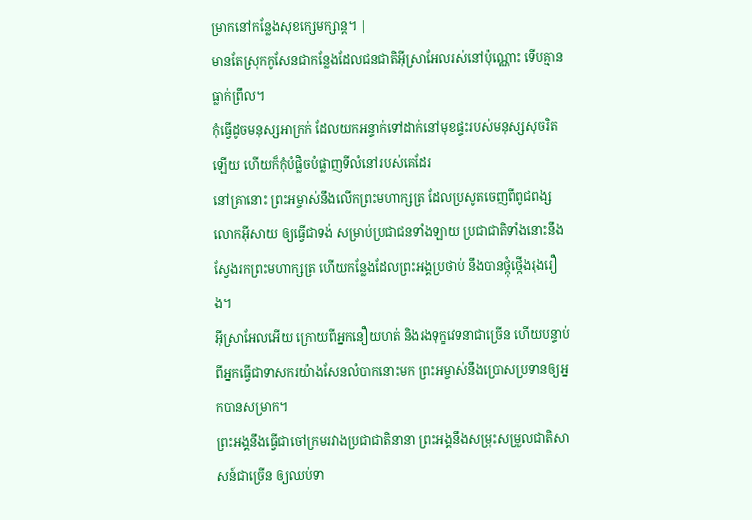ម្រាកនៅកន្លែងសុខក្សេមក្សាន្ត។ |
មានតែស្រុកកូសែនជាកន្លែងដែលជនជាតិអ៊ីស្រាអែលរស់នៅប៉ុណ្ណោះ ទើបគ្មានធ្លាក់ព្រឹល។
កុំធ្វើដូចមនុស្សអាក្រក់ ដែលយកអន្ទាក់ទៅដាក់នៅមុខផ្ទះរបស់មនុស្សសុចរិតឡើយ ហើយក៏កុំបំផ្លិចបំផ្លាញទីលំនៅរបស់គេដែរ
នៅគ្រានោះ ព្រះអម្ចាស់នឹងលើកព្រះមហាក្សត្រ ដែលប្រសូតចេញពីពូជពង្សលោកអ៊ីសាយ ឲ្យធ្វើជាទង់ សម្រាប់ប្រជាជនទាំងឡាយ ប្រជាជាតិទាំងនោះនឹងស្វែងរកព្រះមហាក្សត្រ ហើយកន្លែងដែលព្រះអង្គប្រថាប់ នឹងបានថ្កុំថ្កើងរុងរឿង។
អ៊ីស្រាអែលអើយ ក្រោយពីអ្នកនឿយហត់ និងរងទុក្ខវេទនាជាច្រើន ហើយបន្ទាប់ពីអ្នកធ្វើជាទាសករយ៉ាងសែនលំបាកនោះមក ព្រះអម្ចាស់នឹងប្រោសប្រទានឲ្យអ្នកបានសម្រាក។
ព្រះអង្គនឹងធ្វើជាចៅក្រមរវាងប្រជាជាតិនានា ព្រះអង្គនឹងសម្រុះសម្រួលជាតិសាសន៍ជាច្រើន ឲ្យឈប់ទា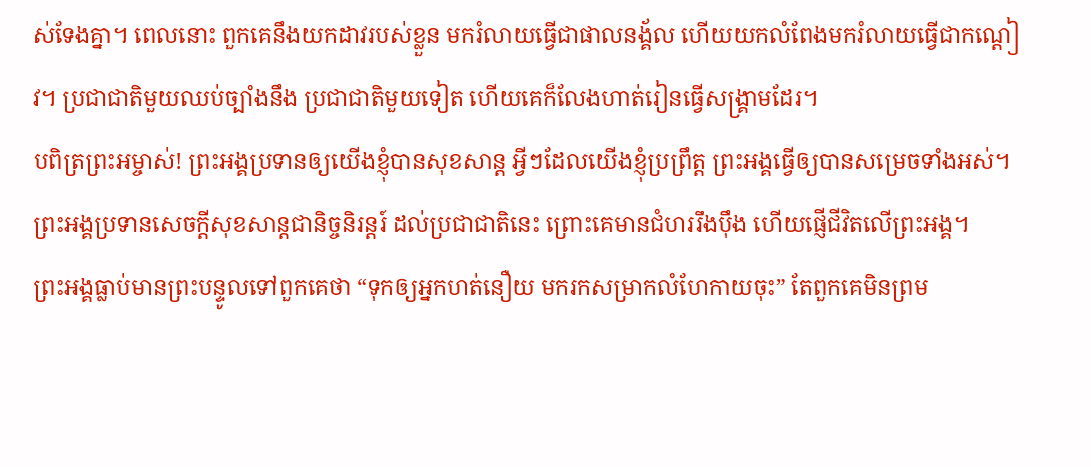ស់ទែងគ្នា។ ពេលនោះ ពួកគេនឹងយកដាវរបស់ខ្លួន មករំលាយធ្វើជាផាលនង្គ័ល ហើយយកលំពែងមករំលាយធ្វើជាកណ្ដៀវ។ ប្រជាជាតិមួយឈប់ច្បាំងនឹង ប្រជាជាតិមួយទៀត ហើយគេក៏លែងហាត់រៀនធ្វើសង្គ្រាមដែរ។
បពិត្រព្រះអម្ចាស់! ព្រះអង្គប្រទានឲ្យយើងខ្ញុំបានសុខសាន្ត អ្វីៗដែលយើងខ្ញុំប្រព្រឹត្ត ព្រះអង្គធ្វើឲ្យបានសម្រេចទាំងអស់។
ព្រះអង្គប្រទានសេចក្ដីសុខសាន្តជានិច្ចនិរន្តរ៍ ដល់ប្រជាជាតិនេះ ព្រោះគេមានជំហររឹងប៉ឹង ហើយផ្ញើជីវិតលើព្រះអង្គ។
ព្រះអង្គធ្លាប់មានព្រះបន្ទូលទៅពួកគេថា “ទុកឲ្យអ្នកហត់នឿយ មករកសម្រាកលំហែកាយចុះ” តែពួកគេមិនព្រម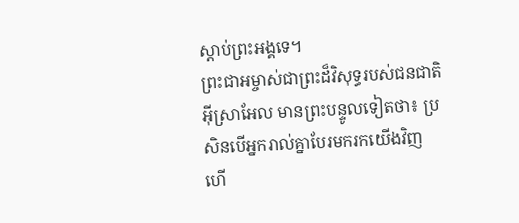ស្ដាប់ព្រះអង្គទេ។
ព្រះជាអម្ចាស់ជាព្រះដ៏វិសុទ្ធរបស់ជនជាតិ អ៊ីស្រាអែល មានព្រះបន្ទូលទៀតថា៖ ប្រសិនបើអ្នករាល់គ្នាបែរមករកយើងវិញ ហើ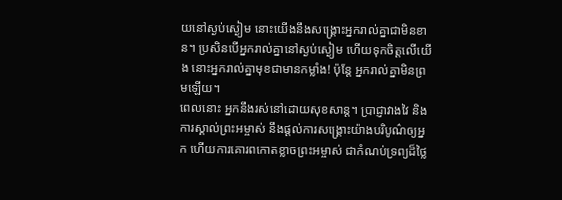យនៅស្ងប់ស្ងៀម នោះយើងនឹងសង្គ្រោះអ្នករាល់គ្នាជាមិនខាន។ ប្រសិនបើអ្នករាល់គ្នានៅស្ងប់ស្ងៀម ហើយទុកចិត្តលើយើង នោះអ្នករាល់គ្នាមុខជាមានកម្លាំង! ប៉ុន្តែ អ្នករាល់គ្នាមិនព្រមឡើយ។
ពេលនោះ អ្នកនឹងរស់នៅដោយសុខសាន្ត។ ប្រាជ្ញាវាងវៃ និងការស្គាល់ព្រះអម្ចាស់ នឹងផ្ដល់ការសង្គ្រោះយ៉ាងបរិបូណ៌ឲ្យអ្នក ហើយការគោរពកោតខ្លាចព្រះអម្ចាស់ ជាកំណប់ទ្រព្យដ៏ថ្លៃ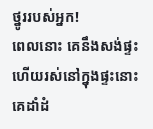ថ្នូររបស់អ្នក!
ពេលនោះ គេនឹងសង់ផ្ទះ ហើយរស់នៅក្នុងផ្ទះនោះ គេដាំដំ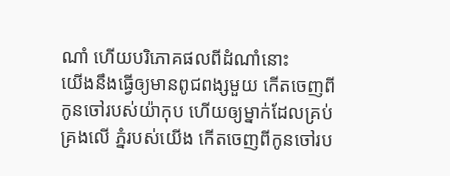ណាំ ហើយបរិភោគផលពីដំណាំនោះ
យើងនឹងធ្វើឲ្យមានពូជពង្សមួយ កើតចេញពីកូនចៅរបស់យ៉ាកុប ហើយឲ្យម្នាក់ដែលគ្រប់គ្រងលើ ភ្នំរបស់យើង កើតចេញពីកូនចៅរប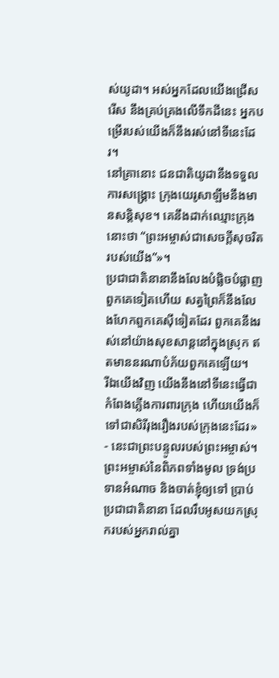ស់យូដា។ អស់អ្នកដែលយើងជ្រើសរើស នឹងគ្រប់គ្រងលើទឹកដីនេះ អ្នកបម្រើរបស់យើងក៏នឹងរស់នៅទីនេះដែរ។
នៅគ្រានោះ ជនជាតិយូដានឹងទទួលការសង្គ្រោះ ក្រុងយេរូសាឡឹមនឹងមានសន្តិសុខ។ គេនឹងដាក់ឈ្មោះក្រុងនោះថា “ព្រះអម្ចាស់ជាសេចក្ដីសុចរិតរបស់យើង”»។
ប្រជាជាតិនានានឹងលែងបំផ្លិចបំផ្លាញពួកគេទៀតហើយ សត្វព្រៃក៏នឹងលែងហែកពួកគេស៊ីទៀតដែរ ពួកគេនឹងរស់នៅយ៉ាងសុខសាន្តនៅក្នុងស្រុក ឥតមាននរណាបំភ័យពួកគេឡើយ។
រីឯយើងវិញ យើងនឹងនៅទីនេះធ្វើជាកំពែងភ្លើងការពារក្រុង ហើយយើងក៏ទៅជាសិរីរុងរឿងរបស់ក្រុងនេះដែរ» - នេះជាព្រះបន្ទូលរបស់ព្រះអម្ចាស់។
ព្រះអម្ចាស់នៃពិភពទាំងមូល ទ្រង់ប្រទានអំណាច និងចាត់ខ្ញុំឲ្យទៅ ប្រាប់ប្រជាជាតិនានា ដែលរឹបអូសយកស្រុករបស់អ្នករាល់គ្នា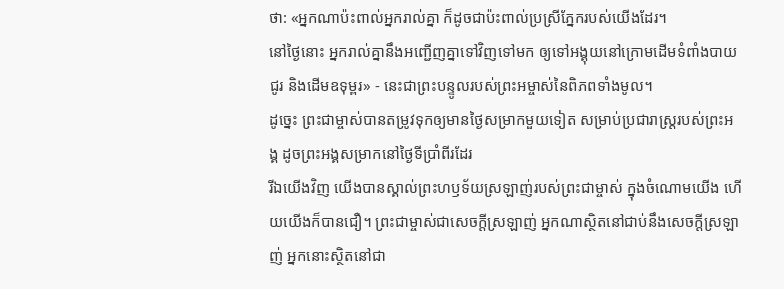ថា: «អ្នកណាប៉ះពាល់អ្នករាល់គ្នា ក៏ដូចជាប៉ះពាល់ប្រស្រីភ្នែករបស់យើងដែរ។
នៅថ្ងៃនោះ អ្នករាល់គ្នានឹងអញ្ជើញគ្នាទៅវិញទៅមក ឲ្យទៅអង្គុយនៅក្រោមដើមទំពាំងបាយជូរ និងដើមឧទុម្ពរ» - នេះជាព្រះបន្ទូលរបស់ព្រះអម្ចាស់នៃពិភពទាំងមូល។
ដូច្នេះ ព្រះជាម្ចាស់បានតម្រូវទុកឲ្យមានថ្ងៃសម្រាកមួយទៀត សម្រាប់ប្រជារាស្ដ្ររបស់ព្រះអង្គ ដូចព្រះអង្គសម្រាកនៅថ្ងៃទីប្រាំពីរដែរ
រីឯយើងវិញ យើងបានស្គាល់ព្រះហឫទ័យស្រឡាញ់របស់ព្រះជាម្ចាស់ ក្នុងចំណោមយើង ហើយយើងក៏បានជឿ។ ព្រះជាម្ចាស់ជាសេចក្ដីស្រឡាញ់ អ្នកណាស្ថិតនៅជាប់នឹងសេចក្ដីស្រឡាញ់ អ្នកនោះស្ថិតនៅជា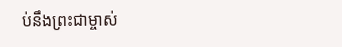ប់នឹងព្រះជាម្ចាស់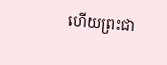ហើយព្រះជា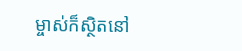ម្ចាស់ក៏ស្ថិតនៅ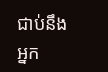ជាប់នឹងអ្នក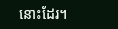នោះដែរ។